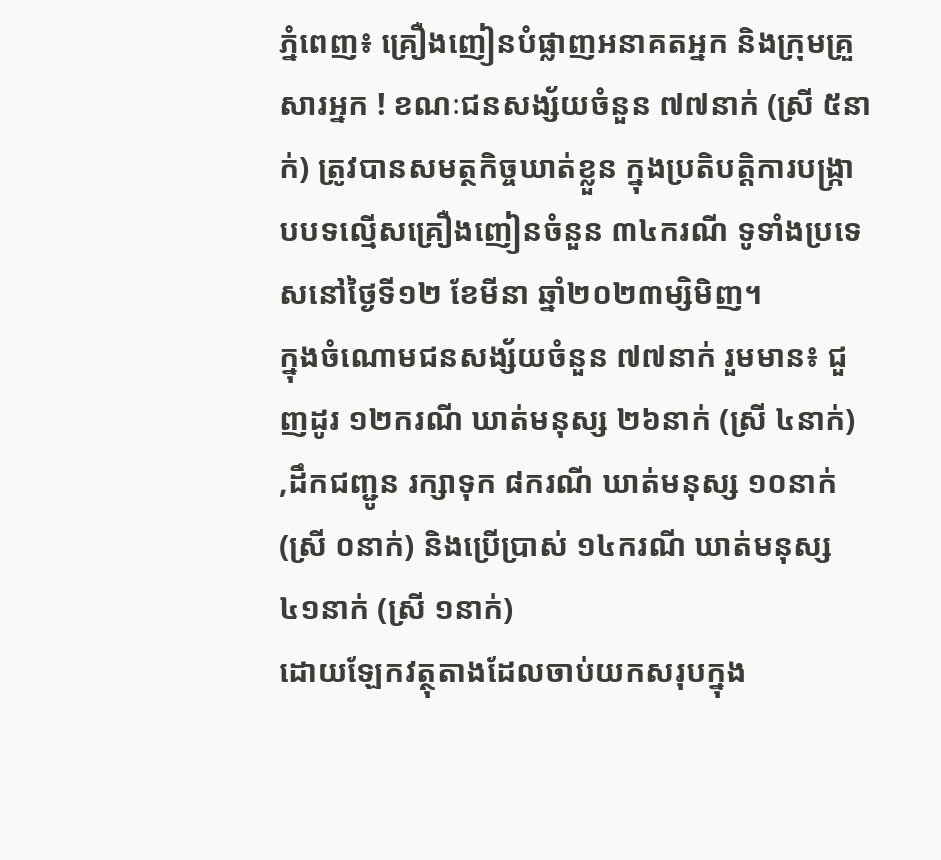ភ្នំពេញ៖ គ្រឿងញៀនបំផ្លាញអនាគតអ្នក និងក្រុមគ្រួសារអ្នក ! ខណៈជនសង្ស័យចំនួន ៧៧នាក់ (ស្រី ៥នាក់) ត្រូវបានសមត្ថកិច្ចឃាត់ខ្លួន ក្នុងប្រតិបត្តិការបង្ក្រាបបទល្មើសគ្រឿងញៀនចំនួន ៣៤ករណី ទូទាំងប្រទេសនៅថ្ងៃទី១២ ខែមីនា ឆ្នាំ២០២៣ម្សិមិញ។
ក្នុងចំណោមជនសង្ស័យចំនួន ៧៧នាក់ រួមមាន៖ ជួញដូរ ១២ករណី ឃាត់មនុស្ស ២៦នាក់ (ស្រី ៤នាក់) ,ដឹកជញ្ជូន រក្សាទុក ៨ករណី ឃាត់មនុស្ស ១០នាក់ (ស្រី ០នាក់) និងប្រើប្រាស់ ១៤ករណី ឃាត់មនុស្ស ៤១នាក់ (ស្រី ១នាក់)
ដោយឡែកវត្ថុតាងដែលចាប់យកសរុបក្នុង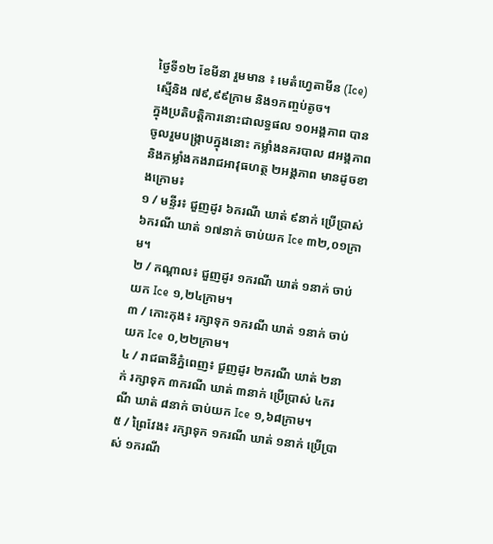ថ្ងៃទី១២ ខែមីនា រួមមាន ៖ មេតំហ្វេតាមីន (Ice) ស្មេីនិង ៧៩,៩៩ក្រាម និង១កញ្ចប់តូច។
ក្នុងប្រតិបត្តិការនោះជាលទ្ធផល ១០អង្គភាព បានចូលរួមបង្ក្រាបក្នុងនោះ កម្លាំងនគរបាល ៨អង្គភាព និងកម្លាំងកងរាជអាវុធហត្ថ ២អង្គភាព មានដូចខាងក្រោម៖
១ / មន្ទីរ៖ ជួញដូរ ៦ករណី ឃាត់ ៩នាក់ ប្រើប្រាស់ ៦ករណី ឃាត់ ១៧នាក់ ចាប់យក Ice ៣២,០១ក្រាម។
២ / កណ្តាល៖ ជួញដូរ ១ករណី ឃាត់ ១នាក់ ចាប់យក Ice ១,២៤ក្រាម។
៣ / កោះកុង៖ រក្សាទុក ១ករណី ឃាត់ ១នាក់ ចាប់យក Ice ០,២២ក្រាម។
៤ / រាជធានីភ្នំពេញ៖ ជួញដូរ ២ករណី ឃាត់ ២នាក់ រក្សាទុក ៣ករណី ឃាត់ ៣នាក់ ប្រើប្រាស់ ៤ករណី ឃាត់ ៨នាក់ ចាប់យក Ice ១,៦៨ក្រាម។
៥ / ព្រៃវែង៖ រក្សាទុក ១ករណី ឃាត់ ១នាក់ ប្រើប្រាស់ ១ករណី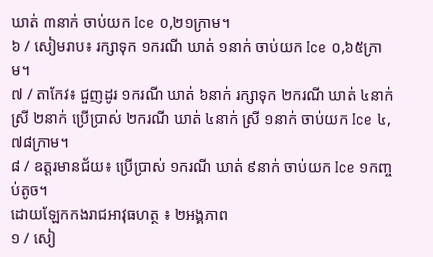ឃាត់ ៣នាក់ ចាប់យក Ice ០,២១ក្រាម។
៦ / សៀមរាប៖ រក្សាទុក ១ករណី ឃាត់ ១នាក់ ចាប់យក Ice ០,៦៥ក្រាម។
៧ / តាកែវ៖ ជួញដូរ ១ករណី ឃាត់ ៦នាក់ រក្សាទុក ២ករណី ឃាត់ ៤នាក់ ស្រី ២នាក់ ប្រើប្រាស់ ២ករណី ឃាត់ ៤នាក់ ស្រី ១នាក់ ចាប់យក Ice ៤,៧៨ក្រាម។
៨ / ឧត្តរមានជ័យ៖ ប្រើប្រាស់ ១ករណី ឃាត់ ៩នាក់ ចាប់យក Ice ១កញ្ចប់តូច។
ដោយឡែកកងរាជអាវុធហត្ថ ៖ ២អង្គភាព
១ / សៀ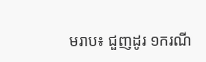មរាប៖ ជួញដូរ ១ករណី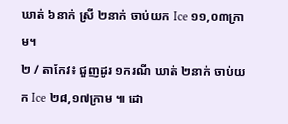ឃាត់ ៦នាក់ ស្រី ២នាក់ ចាប់យក Ice ១១,០៣ក្រាម។
២ / តាកែវ៖ ជួញដូរ ១ករណី ឃាត់ ២នាក់ ចាប់យក Ice ២៨,១៧ក្រាម ៕ ដោ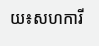យ៖សហការី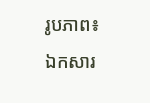រូបភាព៖ ឯកសារ